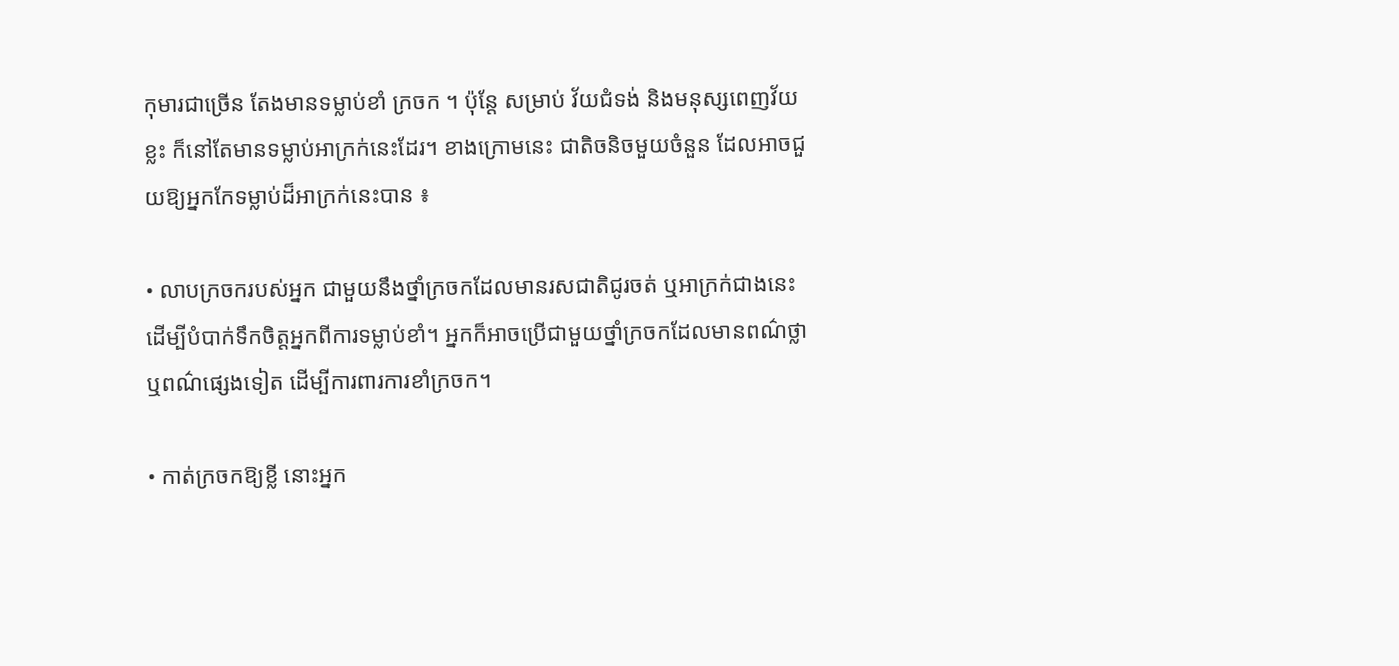កុមារជាច្រើន តែងមានទម្លាប់ខាំ ក្រចក ។ ប៉ុន្តែ សម្រាប់ វ័យជំទង់ និងមនុស្សពេញវ័យខ្លះ ក៏នៅតែមានទម្លាប់អាក្រក់នេះដែរ។ ខាងក្រោមនេះ ជាតិចនិចមួយចំនួន ដែលអាចជួយឱ្យអ្នកកែទម្លាប់ដ៏អាក្រក់នេះបាន ៖

• លាបក្រចករបស់អ្នក ជាមួយនឹងថ្នាំក្រចកដែលមានរសជាតិជូរចត់ ឬអាក្រក់ជាងនេះ ដើម្បីបំបាក់ទឹកចិត្តអ្នកពីការទម្លាប់ខាំ។ អ្នកក៏អាចប្រើជាមួយថ្នាំក្រចកដែលមានពណ៌ថ្លា ឬពណ៌ផ្សេងទៀត ដើម្បីការពារការខាំក្រចក។

• កាត់ក្រចកឱ្យខ្លី នោះអ្នក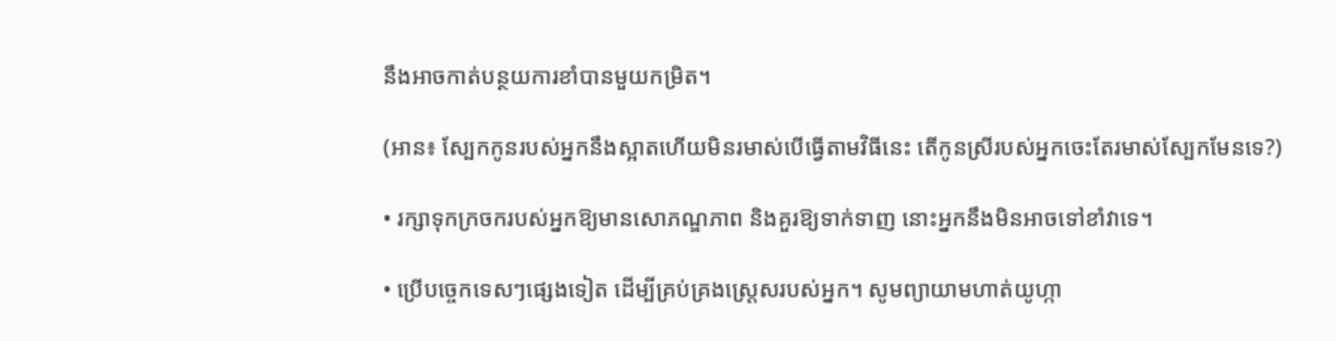នឹងអាចកាត់បន្ថយការខាំបានមួយកម្រិត។

(អាន៖ ស្បែកកូនរបស់អ្នកនឹងស្អាតហើយមិនរមាស់បើធ្វើតាមវិធីនេះ តើកូនស្រីរបស់អ្នកចេះតែរមាស់ស្បែកមែនទេ?)

• រក្សាទុកក្រចករបស់អ្នកឱ្យមានសោភណ្ឌភាព និងគួរឱ្យទាក់ទាញ នោះអ្នកនឹងមិនអាចទៅខាំវាទេ។

• ប្រើបច្ចេកទេសៗផ្សេងទៀត ដើម្បីគ្រប់គ្រងស្ត្រេសរបស់អ្នក។ សូមព្យាយាមហាត់យូហ្កា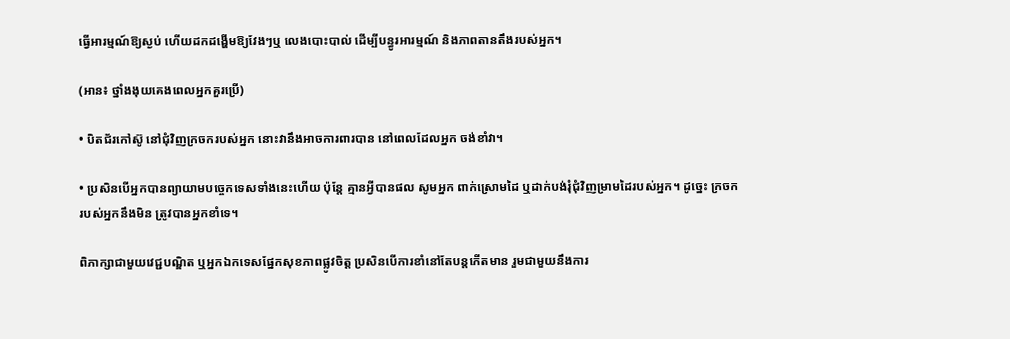ធ្វើអារម្មណ៍ឱ្យស្ងប់ ហើយដកដង្ហើមឱ្យវែងៗឬ លេងបោះបាល់ ដើម្បីបន្ធូរអារម្មណ៍ និងភាពតានតឹងរបស់អ្នក។

(អាន៖ ថ្នាំងងុយគេងពេលអ្នកគួរប្រើ)

• បិតជ័រកៅស៊ូ នៅជុំវិញក្រចករបស់អ្នក នោះវានឹងអាចការពារបាន នៅពេលដែលអ្នក ចង់ខាំវា។

• ប្រសិនបើអ្នកបានព្យាយាមបច្ចេកទេសទាំងនេះហើយ ប៉ុន្តែ គ្មានអ្វីបានផល សូមអ្នក ពាក់ស្រោមដៃ ឬដាក់បង់រុំជុំវិញម្រាមដៃរបស់អ្នក។ ដូច្នេះ ក្រចករបស់អ្នកនឹងមិន ត្រូវបានអ្នកខាំទេ។

ពិភាក្សាជាមួយវេជ្ជបណ្ឌិត ឬអ្នកឯកទេសផ្នែកសុខភាពផ្លូវចិត្ត ប្រសិនបើការខាំនៅតែបន្តកើតមាន រួមជាមួយនឹងការ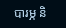បារម្ភ និ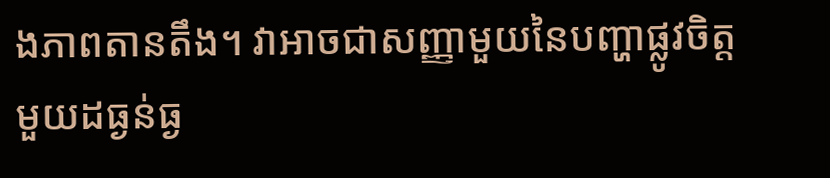ងភាពតានតឹង។ វាអាចជាសញ្ញាមួយនៃបញ្ហាផ្លូវចិត្តមួយដធ្ងន់ធ្ង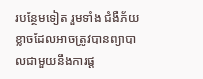របន្ថែមទៀត រួមទាំង ជំងឺភ័យខ្លាចដែលអាចត្រូវបានព្យាបាលជាមួយនឹងការផ្ត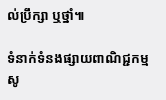ល់ប្រឹក្សា ឬថ្នាំ៕

ទំនាក់ទំនងផ្សាយពាណិជ្ជកម្មសូ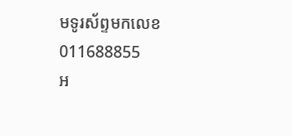មទូរស័ព្ទមកលេខ 011688855
អ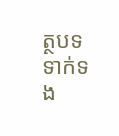ត្ថបទទាក់ទង